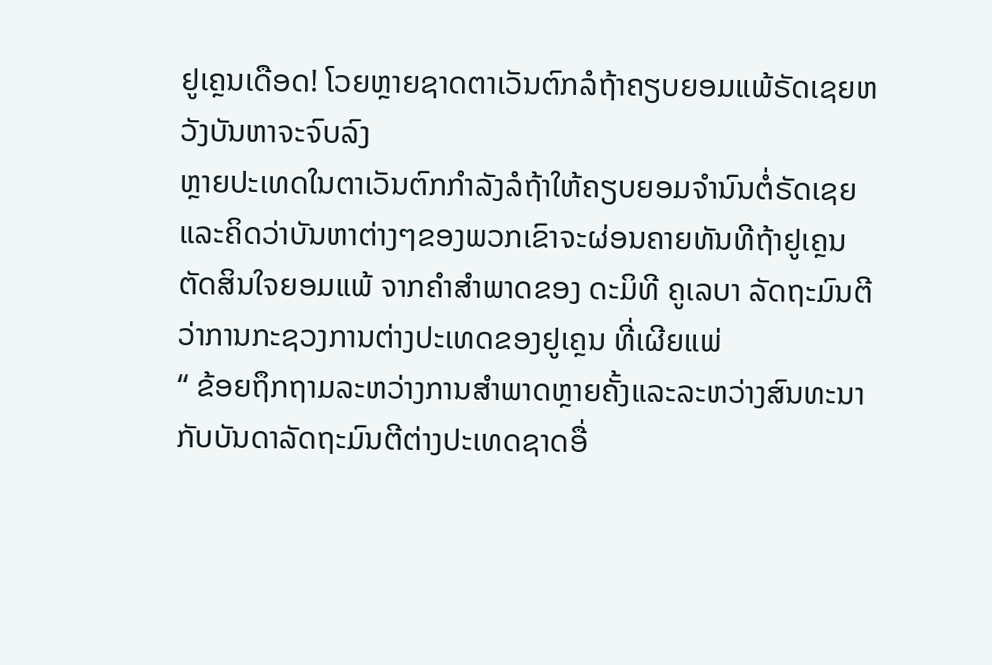ຢູເຄຼນເດືອດ! ໂວຍຫຼາຍຊາດຕາເວັນຕົກລໍຖ້າຄຽບຍອມແພ້ຣັດເຊຍຫວັງບັນຫາຈະຈົບລົງ
ຫຼາຍປະເທດໃນຕາເວັນຕົກກຳລັງລໍຖ້າໃຫ້ຄຽບຍອມຈຳນົນຕໍ່ຣັດເຊຍແລະຄິດວ່າບັນຫາຕ່າງໆຂອງພວກເຂົາຈະຜ່ອນຄາຍທັນທີຖ້າຢູເຄຼນຕັດສິນໃຈຍອມແພ້ ຈາກຄຳສຳພາດຂອງ ດະມິທີ ຄູເລບາ ລັດຖະມົນຕີວ່າການກະຊວງການຕ່າງປະເທດຂອງຢູເຄຼນ ທີ່ເຜີຍແພ່
“ ຂ້ອຍຖຶກຖາມລະຫວ່າງການສຳພາດຫຼາຍຄັ້ງແລະລະຫວ່າງສົນທະນາກັບບັນດາລັດຖະມົນຕີຕ່າງປະເທດຊາດອື່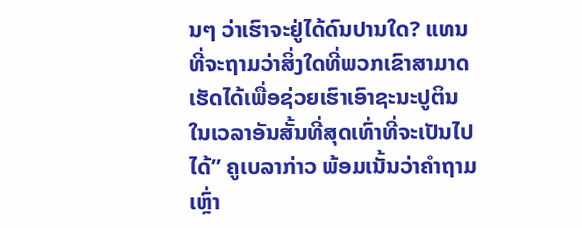ນໆ ວ່າເຮົາຈະຢູ່ໄດ້ດົນປານໃດ? ແທນທີ່ຈະຖາມວ່າສິ່ງໃດທີ່ພວກເຂົາສາມາດເຮັດໄດ້ເພື່ອຊ່ວຍເຮົາເອົາຊະນະປູຕິນ ໃນເວລາອັນສັ້ນທີ່ສຸດເທົ່າທີ່ຈະເປັນໄປໄດ້” ຄູເບລາກ່າວ ພ້ອມເນັ້ນວ່າຄຳຖາມເຫຼົ່າ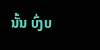ນັ້ນ ບົ່ງບ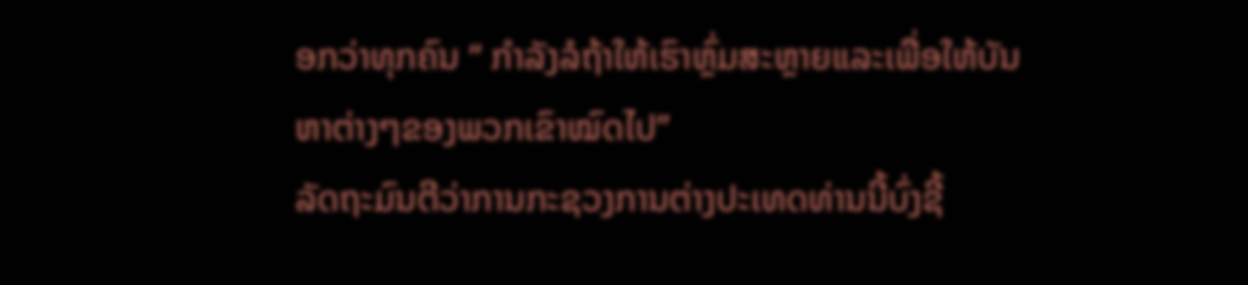ອກວ່າທຸກຄົນ “ ກຳລັງລໍຖ້າໃຫ້ເຮົາຫຼົ່ມສະຫຼາຍແລະເພື່ອໃຫ້ບັນຫາຕ່າງໆຂອງພວກເຂົາໝົດໄປ”
ລັດຖະມົນຕີວ່າການກະຊວງການຕ່າງປະເທດທ່ານນີ້ບົ່ງຊີ້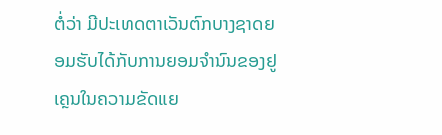ຕໍ່ວ່າ ມີປະເທດຕາເວັນຕົກບາງຊາດຍອມຮັບໄດ້ກັບການຍອມຈຳນົນຂອງຢູເຄຼນໃນຄວາມຂັດແຍ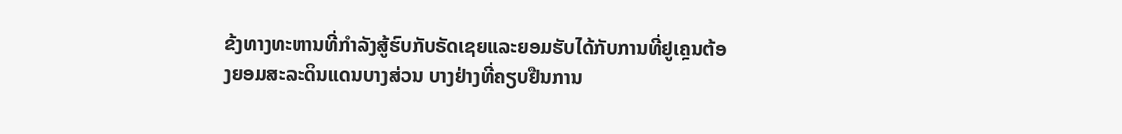ຂ້ງທາງທະຫານທີ່ກຳລັງສູ້ຮົບກັບຣັດເຊຍແລະຍອມຮັບໄດ້ກັບການທີ່ຢູເຄຼນຕ້ອງຍອມສະລະດິນແດນບາງສ່ວນ ບາງຢ່າງທີ່ຄຽບຢືນການ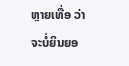ຫຼາຍເທື່ອ ວ່າຈະບໍ່ຍິນຍອ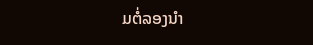ມຕໍ່ລອງນຳ